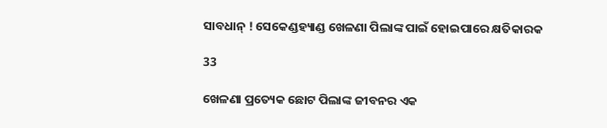ସାବଧାନ୍ ! ସେକେଣ୍ଡହ୍ୟାଣ୍ଡ ଖେଳଣା ପିଲାଙ୍କ ପାଇଁ ହୋଇପାରେ କ୍ଷତିକାରକ

33

ଖେଳଣା ପ୍ରତ୍ୟେକ ଛୋଟ ପିଲାଙ୍କ ଜୀବନର ଏକ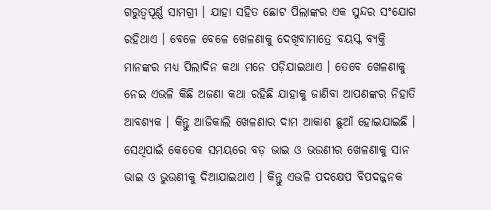ଗରୁତ୍ୱପୂର୍ଣ୍ଣ ସାମଗ୍ରୀ । ଯାହା ସହିତ ଛୋଟ ପିଲାଙ୍କର ଏକ ସୁନ୍ଦର ସଂଯୋଗ ରହିଥାଏ । ବେଳେ ବେଳେ ଖେଳଣାକୁ ଦେଖିବାମାତ୍ରେ ବୟସ୍କ ବ୍ୟକ୍ତି ମାନଙ୍କର ମଧ୍ୟ ପିଲାଦିନ କଥା ମନେ ପଡ଼ିଯାଇଥାଏ । ତେବେ ଖେଳଣାକୁ ନେଇ ଏଭଳି କିଛି ଅଜଣା କଥା ରହିଛି ଯାହାକୁ ଜାଣିବା ଆପଣଙ୍କର ନିହାତି ଆବଶ୍ୟକ । କିନ୍ତୁ ଆଜିକାଲି ଖେଳଣାର ଦାମ ଆକାଶ ଛୁଆଁ ହୋଇଯାଇଛି । ସେଥିପାଇଁ କେତେକ ସମୟରେ ବଡ଼ ଭାଇ ଓ ଭଉଣୀର ଖେଳଣାକୁ ସାନ ଭାଇ ଓ ଭୁଉଣୀକୁ ଦିଆଯାଇଥାଏ । କିନ୍ତୁ ଏଭଳି ପଦକ୍ଷେପ ବିପଦଜ୍ଜନକ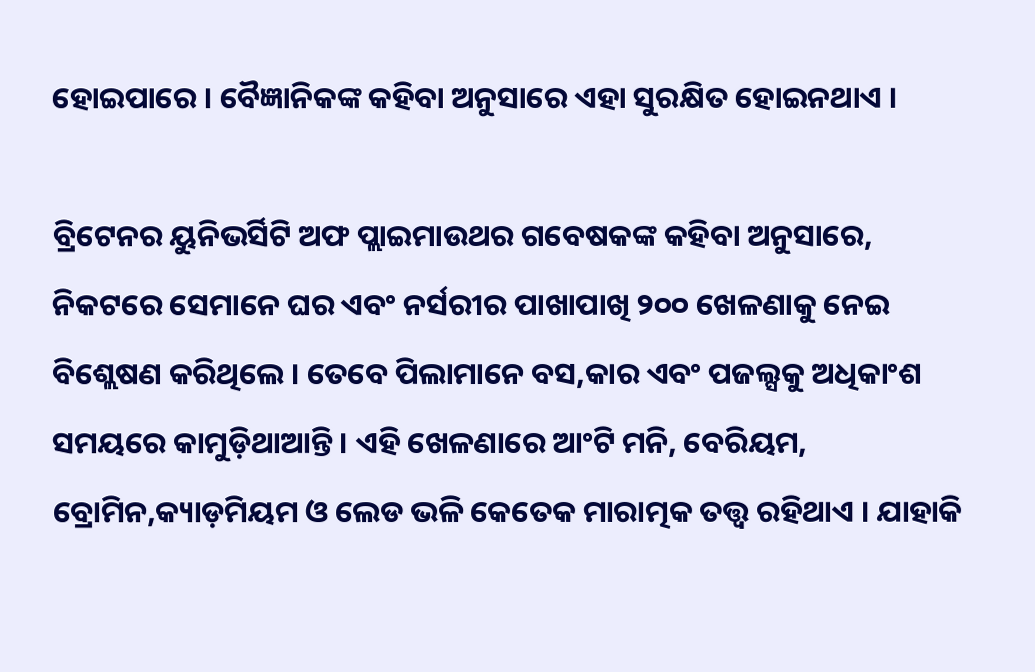ହୋଇପାରେ । ବୈଜ୍ଞାନିକଙ୍କ କହିବା ଅନୁସାରେ ଏହା ସୁରକ୍ଷିତ ହୋଇନଥାଏ ।

ବ୍ରିଟେନର ୟୁନିଭର୍ସିଟି ଅଫ ପ୍ଲାଇମାଉଥର ଗବେଷକଙ୍କ କହିବା ଅନୁସାରେ, ନିକଟରେ ସେମାନେ ଘର ଏବଂ ନର୍ସରୀର ପାଖାପାଖି ୨୦୦ ଖେଳଣାକୁ ନେଇ ବିଶ୍ଲେଷଣ କରିଥିଲେ । ତେବେ ପିଲାମାନେ ବସ,କାର ଏବଂ ପଜଲ୍ସକୁ ଅଧିକାଂଶ ସମୟରେ କାମୁଡ଼ିଥାଆନ୍ତି । ଏହି ଖେଳଣାରେ ଆଂଟି ମନି, ବେରିୟମ, ବ୍ରୋମିନ,କ୍ୟାଡ଼ମିୟମ ଓ ଲେଡ ଭଳି କେତେକ ମାରାତ୍ମକ ତତ୍ତ୍ୱ ରହିଥାଏ । ଯାହାକି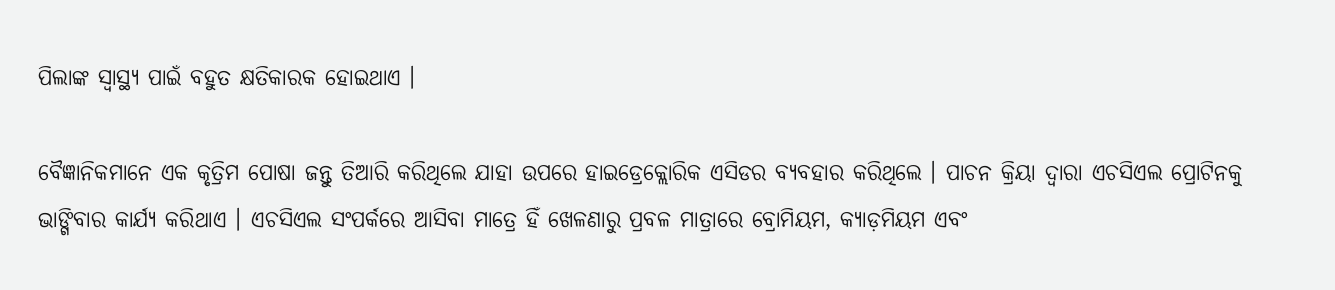ପିଲାଙ୍କ ସ୍ୱାସ୍ଥ୍ୟ ପାଇଁ ବହୁତ କ୍ଷତିକାରକ ହୋଇଥାଏ ।

ବୈଜ୍ଞାନିକମାନେ ଏକ କୃତ୍ରିମ ପୋଷା ଜନ୍ତୁ ତିଆରି କରିଥିଲେ ଯାହା ଉପରେ ହାଇଡ୍ରେକ୍ଲୋରିକ ଏସିଡର ବ୍ୟବହାର କରିଥିଲେ । ପାଚନ କ୍ରିୟା ଦ୍ୱାରା ଏଚସିଏଲ ପ୍ରୋଟିନକୁ ଭାଙ୍ଗିବାର କାର୍ଯ୍ୟ କରିଥାଏ । ଏଚସିଏଲ ସଂପର୍କରେ ଆସିବା ମାତ୍ରେ ହିଁ ଖେଳଣାରୁ ପ୍ରବଳ ମାତ୍ରାରେ ବ୍ରୋମିୟମ, କ୍ୟାଡ଼ମିୟମ ଏବଂ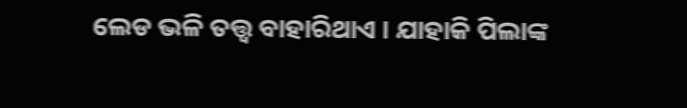ଲେଡ ଭଳି ତତ୍ତ୍ୱ ବାହାରିଥାଏ । ଯାହାକି ପିଲାଙ୍କ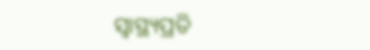ସ୍ୱାସ୍ଥ୍ୟପ୍ରତି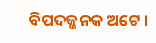ବିପଦଜ୍ଜନକ ଅଟେ ।